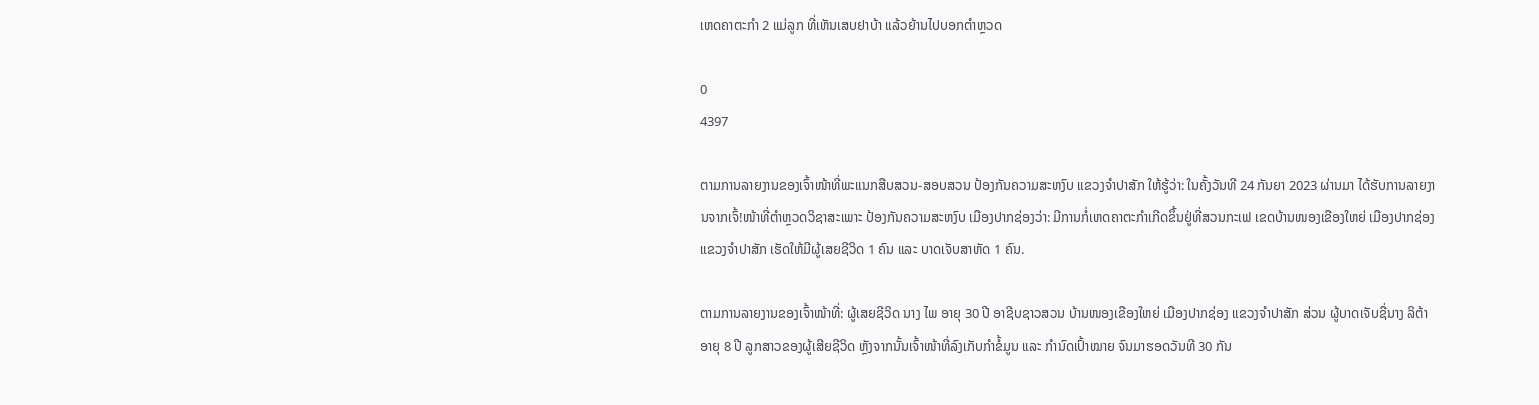ເຫດຄາຕະກຳ 2 ແມ່ລູກ ທີ່ເຫັນເສບຢາບ້າ ແລ້ວຍ້ານໄປບອກຕຳຫຼວດ

0
4397

ຕາມການລາຍງານຂອງເຈົ້າໜ້າທີ່ພະແນກສືບສວນ-ສອບສວນ ປ້ອງກັນຄວາມສະຫງົບ ແຂວງຈຳປາສັກ ໃຫ້ຮູ້ວ່າ: ໃນຄັ້ງວັນທີ 24 ກັນຍາ 2023 ຜ່ານມາ ໄດ້ຮັບການລາຍງານຈາກເຈົ້!ໜ້າທີ່ຕຳຫຼວດວິຊາສະເພາະ ປ້ອງກັນຄວາມສະຫງົບ ເມືອງປາກຊ່ອງວ່າ: ມີການກໍ່ເຫດຄາຕະກຳເກີດຂຶ້ນຢູ່ທີ່ສວນກະເຟ ເຂດບ້ານໜອງເຂືອງໃຫຍ່ ເມືອງປາກຊ່ອງ ແຂວງຈຳປາສັກ ເຮັດໃຫ້ມີຜູ້ເສຍຊີວິດ 1 ຄົນ ແລະ ບາດເຈັບສາຫັດ 1 ຄົນ.

ຕາມການລາຍງານຂອງເຈົ້າໜ້າທີ່: ຜູ້ເສຍຊີວິດ ນາງ ໄພ ອາຍຸ 30 ປີ ອາຊີບຊາວສວນ ບ້ານໜອງເຂືອງໃຫຍ່ ເມືອງປາກຊ່ອງ ແຂວງຈຳປາສັກ ສ່ວນ ຜູ້ບາດເຈັບຊື່ນາງ ລິຕ້າ ອາຍຸ 8 ປີ ລູກສາວຂອງຜູ້ເສີຍຊີວິດ ຫຼັງຈາກນັ້ນເຈົ້າໜ້າທີ່ລົງເກັບກຳຂໍ້ມູນ ແລະ ກຳນົດເປົ້າໝາຍ ຈົນມາຮອດວັນທີ 30 ກັນ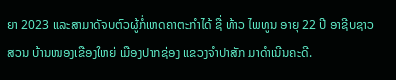ຍາ 2023 ແລະສາມາດັຈບຕົວຜູ້ກໍ່ເຫດຄາຕະກຳໄດ້ ຊື່ ທ້າວ ໄພທູນ ອາຍຸ 22 ປີ ອາຊີບຊາວສວນ ບ້ານໜອງເຂືອງໃຫຍ່ ເມືອງປາກຊ່ອງ ແຂວງຈຳປາສັກ ມາດຳເນີນຄະດີ.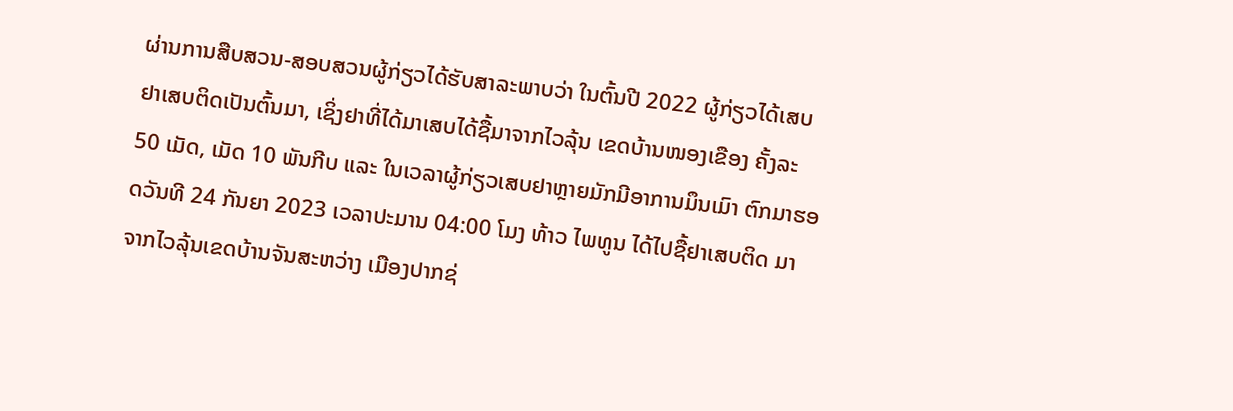ຜ່ານການສືບສວນ-ສອບສວນຜູ້ກ່ຽວໄດ້ຮັບສາລະພາບວ່າ ໃນຕົ້ນປີ 2022 ຜູ້ກ່ຽວໄດ້ເສບຢາເສບຕິດເປັນຕົ້ນມາ, ເຊິ່ງຢາທີ່ໄດ້ມາເສບໄດ້ຊື້ມາຈາກໄວລຸ້ນ ເຂດບ້ານໜອງເຂືອງ ຄັ້ງລະ 50 ເມັດ, ເມັດ 10 ພັນກີບ ແລະ ໃນເວລາຜູ້ກ່ຽວເສບຢາຫຼາຍມັກມີອາການມຶນເມົາ ຕົກມາຮອດວັນທີ 24 ກັນຍາ 2023 ເວລາປະມານ 04:00 ໂມງ ທ້າວ ໄພທູນ ໄດ້ໄປຊື້ຢາເສບຕິດ ມາຈາກໄວລຸ້ນເຂດບ້ານຈັນສະຫວ່າງ ເມືອງປາກຊ່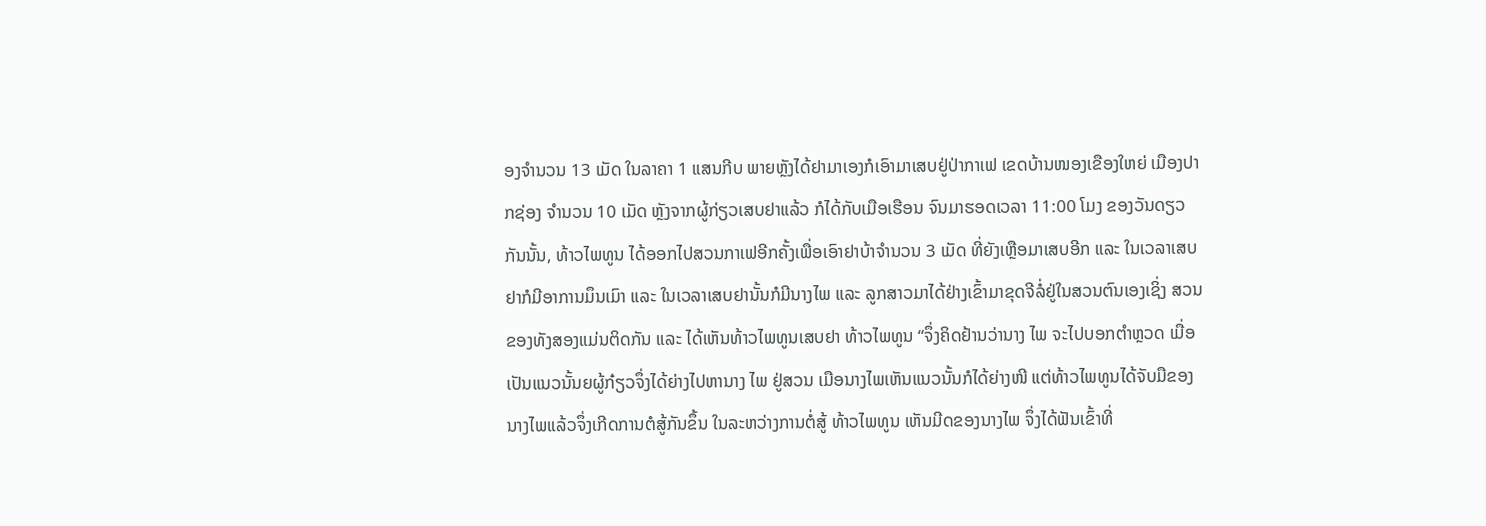ອງຈຳນວນ 13 ເມັດ ໃນລາຄາ 1 ແສນກີບ ພາຍຫຼັງໄດ້ຢາມາເອງກໍເອົາມາເສບຢູ່ປ່າກາເຟ ເຂດບ້ານໜອງເຂືອງໃຫຍ່ ເມືອງປາກຊ່ອງ ຈຳນວນ 10 ເມັດ ຫຼັງຈາກຜູ້ກ່ຽວເສບຢາແລ້ວ ກໍໄດ້ກັບເມືອເຮືອນ ຈົນມາຮອດເວລາ 11:00 ໂມງ ຂອງວັນດຽວກັນນັ້ນ, ທ້າວໄພທູນ ໄດ້ອອກໄປສວນກາເຟອີກຄັ້ງເພື່ອເອົາຢາບ້າຈຳນວນ 3 ເມັດ ທີ່ຍັງເຫຼືອມາເສບອີກ ແລະ ໃນເວລາເສບຢາກໍມີອາການມຶນເມົາ ແລະ ໃນເວລາເສບຢານັ້ນກໍມີນາງໄພ ແລະ ລູກສາວມາໄດ້ຢ່າງເຂົ້າມາຂຸດຈີລໍ່ຢູ່ໃນສວນຕົນເອງເຊິ່ງ ສວນຂອງທັງສອງແມ່ນຕິດກັນ ແລະ ໄດ້ເຫັນທ້າວໄພທູນເສບຢາ ທ້າວໄພທູນ “ຈຶ່ງຄິດຢ້ານວ່ານາງ ໄພ ຈະໄປບອກຕຳຫຼວດ ເມື່ອເປັນແນວນັ້ນຍຜູ້ກ໋ຽວຈຶ່ງໄດ້ຍ່າງໄປຫານາງ ໄພ ຢູ່ສວນ ເມືອນາງໄພເຫັນແນວນັ້ນກໍໄດ້ຍ່າງໜີ ແຕ່ທ້າວໄພທູນໄດ້ຈັບມືຂອງນາງໄພແລ້ວຈຶ່ງເກີດການຕໍສູ້ກັນຂຶ້ນ ໃນລະຫວ່າງການຕໍ່ສູ້ ທ້າວໄພທູນ ເຫັນມີດຂອງນາງໄພ ຈຶ່ງໄດ້ຟັນເຂົ້າທີ່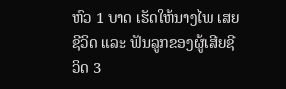ຫົວ 1 ບາດ ເຮັດໃຫ້ນາງໄພ ເສຍຊີວິດ ແລະ ຟັນລູກຂອງຜູ້ເສີຍຊີວິດ 3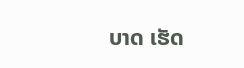ບາດ ເຮັດ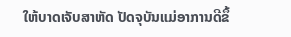ໃຫ້ບາດເຈັບສາຫັດ ປັດຈຸບັນແມ່ອາການດີຂຶ້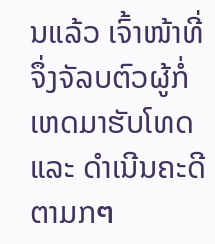ນແລ້ວ ເຈົ້າໜ້າທີ່ຈຶ່ງຈັລບຕົວຜູ້ກໍ່ເຫດມາຮັບໂທດ ແລະ ດຳເນີນຄະດີຕາມກๆ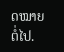ດໝາຍຕໍ່ໄປ.